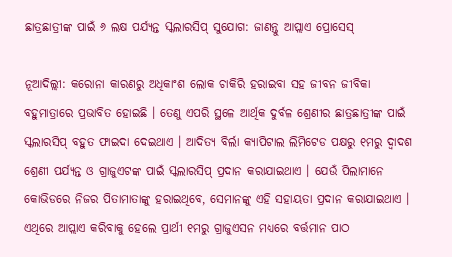ଛାତ୍ରଛାତ୍ରୀଙ୍କ ପାଇଁ ୬ ଲକ୍ଷ ପର୍ଯ୍ୟନ୍ତ ସ୍କଲାରସିପ୍ ସୁଯୋଗ: ଜାଣନ୍ତୁ ଆପ୍ଲାଏ ପ୍ରୋସେସ୍

ନୂଆଦିଲ୍ଲୀ: କରୋନା କାରଣରୁ ଅଧିକାଂଶ ଲୋକ ଚାକିରି ହରାଇବା ସହ ଜୀବନ ଜୀବିକା ବହୁମାତ୍ରାରେ ପ୍ରଭାବିତ ହୋଇଛି । ତେଣୁ ଏପରି ସ୍ଥଳେ ଆର୍ଥିକ ଦୁର୍ବଳ ଶ୍ରେଣୀର ଛାତ୍ରଛାତ୍ରୀଙ୍କ ପାଇଁ ସ୍କଲାରସିପ୍ ବହୁତ ଫାଇଦା ଦେଇଥାଏ । ଆଦିତ୍ୟ ବିର୍ଲା କ୍ୟାପିଟାଲ ଲିମିଟେଡ ପକ୍ଷରୁ ୧ମରୁ ଦ୍ୱାଦଶ ଶ୍ରେଣୀ ପର୍ଯ୍ୟନ୍ତ ଓ ଗ୍ରାଜୁଏଟଙ୍କ ପାଇଁ ସ୍କଲାରସିପ୍ ପ୍ରଦାନ କରାଯାଇଥାଏ । ଯେଉଁ ପିଲାମାନେ କୋଭିଡରେ ନିଜର ପିତାମାତାଙ୍କୁ ହରାଇଥିବେ, ସେମାନଙ୍କୁ ଏହି ସହାୟତା ପ୍ରଦାନ କରାଯାଇଥାଏ । ଏଥିରେ ଆପ୍ଲାଏ କରିବାକୁ ହେଲେ ପ୍ରାର୍ଥୀ ୧ମରୁ ଗ୍ରାଜୁଏସନ ମଧ୍ୟରେ ବର୍ତ୍ତମାନ ପାଠ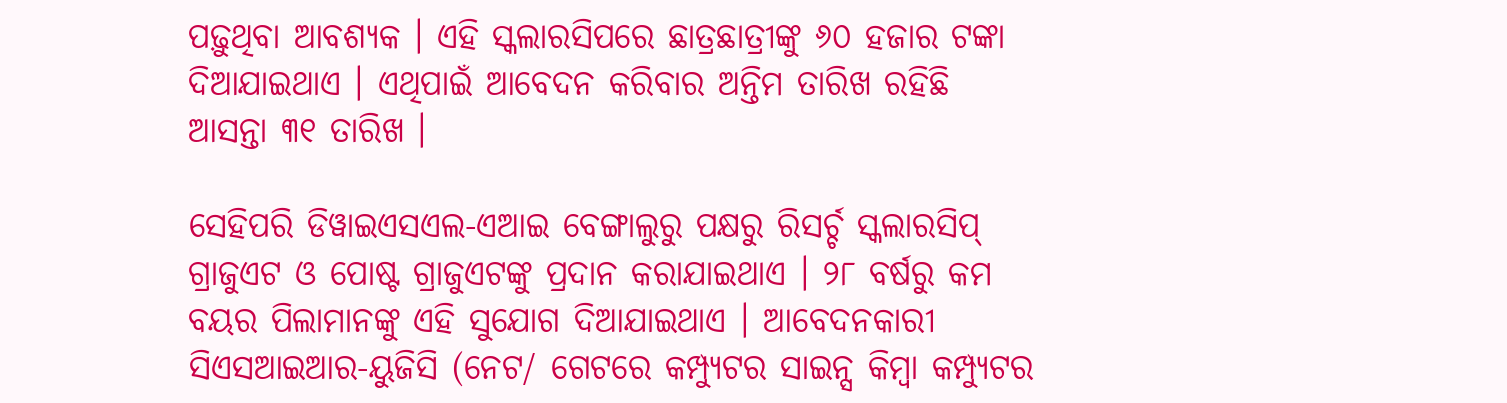ପଢ଼ୁଥିବା ଆବଶ୍ୟକ । ଏହି ସ୍କଲାରସିପରେ ଛାତ୍ରଛାତ୍ରୀଙ୍କୁ ୬୦ ହଜାର ଟଙ୍କା ଦିଆଯାଇଥାଏ । ଏଥିପାଇଁ ଆବେଦନ କରିବାର ଅନ୍ତିମ ତାରିଖ ରହିଛି ଆସନ୍ତା ୩୧ ତାରିଖ ।

ସେହିପରି ଡିୱାଇଏସଏଲ-ଏଆଇ ବେଙ୍ଗାଲୁରୁ ପକ୍ଷରୁ ରିସର୍ଚ୍ଚ ସ୍କଲାରସିପ୍ ଗ୍ରାଜୁଏଟ ଓ ପୋଷ୍ଟ ଗ୍ରାଜୁଏଟଙ୍କୁ ପ୍ରଦାନ କରାଯାଇଥାଏ । ୨୮ ବର୍ଷରୁ କମ ବୟର ପିଲାମାନଙ୍କୁ ଏହି ସୁଯୋଗ ଦିଆଯାଇଥାଏ । ଆବେଦନକାରୀ ସିଏସଆଇଆର-ୟୁଜିସି (ନେଟ/ ଗେଟରେ କମ୍ପ୍ୟୁଟର ସାଇନ୍ସ କିମ୍ବା କମ୍ପ୍ୟୁଟର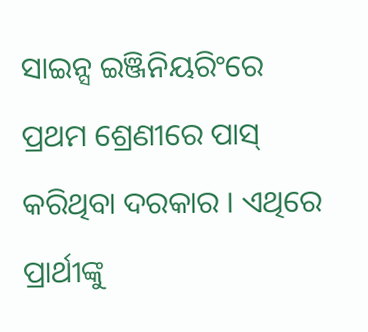ସାଇନ୍ସ ଇଞ୍ଜିନିୟରିଂରେ ପ୍ରଥମ ଶ୍ରେଣୀରେ ପାସ୍ କରିଥିବା ଦରକାର । ଏଥିରେ ପ୍ରାର୍ଥୀଙ୍କୁ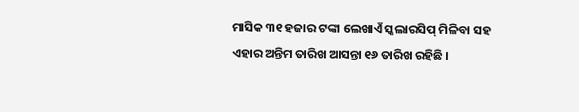ମାସିକ ୩୧ ହଜାର ଟଙ୍କା ଲେଖାଏଁ ସ୍କଲାରସିପ୍ ମିଳିବା ସହ ଏହାର ଅନ୍ତିମ ତାରିଖ ଆସନ୍ତା ୧୬ ତାରିଖ ରହିଛି ।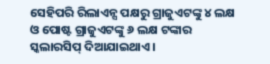ସେହିପରି ରିଲାଏନ୍ସ ପକ୍ଷରୁ ଗ୍ରାଜୁଏଟଙ୍କୁ ୪ ଲକ୍ଷ ଓ ପୋଷ୍ଟ ଗ୍ରାଜୁଏଟଙ୍କୁ ୬ ଲକ୍ଷ ଟଙ୍କାର ସ୍କଲାରସିପ୍ ଦିଆଯାଇଥାଏ ।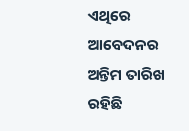ଏଥିରେ ଆବେଦନର ଅନ୍ତିମ ତାରିଖ ରହିଛି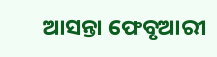ଆସନ୍ତା ଫେବୃଆରୀ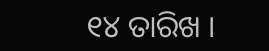୧୪ ତାରିଖ ।